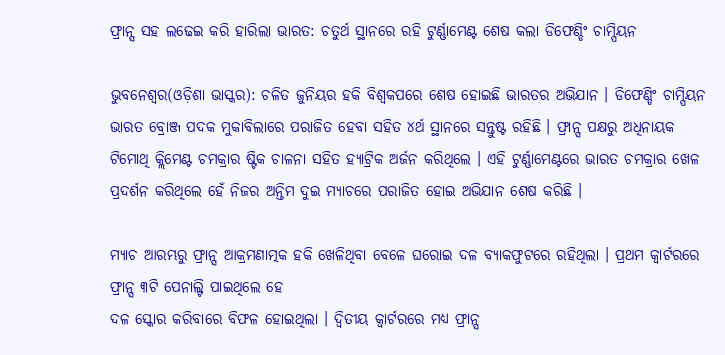ଫ୍ରାନ୍ସ ସହ ଲଢେଇ କରି ହାରିଲା ଭାରତ: ଚତୁର୍ଥ ସ୍ଥାନରେ ରହି ଟୁର୍ଣ୍ଣାମେଣ୍ଟ ଶେଷ କଲା ଡିଫେଣ୍ଡିଂ ଚାମ୍ପିୟନ

ଭୁବନେଶ୍ୱର(ଓଡ଼ିଶା ଭାସ୍କର): ଚଳିତ ଜୁନିୟର ହକି ବିଶ୍ୱକପରେ ଶେଷ ହୋଇଛି ଭାରତର ଅଭିଯାନ । ଡିଫେଣ୍ଡିଂ ଚାମ୍ପିୟନ ଭାରତ ବ୍ରୋଞ୍ଜ ପଦକ ମୁକାବିଲାରେ ପରାଜିତ ହେବା ସହିତ ୪ର୍ଥ ସ୍ଥାନରେ ସନ୍ତୁଷ୍ଟ ରହିଛି । ଫ୍ରାନ୍ସ ପକ୍ଷରୁ ଅଧିନାୟକ ଟିମୋଥି କ୍ଲିମେଣ୍ଟ ଚମକ୍ରାର ଷ୍ଟିକ ଚାଳନା ସହିତ ହ୍ୟାଟ୍ରିକ ଅର୍ଜନ କରିଥିଲେ । ଏହି ଟୁର୍ଣ୍ଣାମେଣ୍ଟରେ ଭାରତ ଚମକ୍ରାର ଖେଳ ପ୍ରଦର୍ଶନ କରିଥିଲେ ହେଁ ନିଜର ଅନ୍ତିମ ଦୁଇ ମ୍ୟାଚରେ ପରାଜିତ ହୋଇ ଅଭିଯାନ ଶେଷ କରିଛି ।

ମ୍ୟାଚ ଆରମ୍ଭରୁ ଫ୍ରାନ୍ସ ଆକ୍ରମଣାତ୍ମକ ହକି ଖେଳିଥିବା ବେଳେ ଘରୋଇ ଦଳ ବ୍ୟାକଫୁଟରେ ରହିଥିଲା । ପ୍ରଥମ କ୍ୱାର୍ଟରରେ ଫ୍ରାନ୍ସ ୩ଟି ପେନାଲ୍ଟି ପାଇଥିଲେ ହେ
ଦଳ ସ୍କୋର କରିବାରେ ବିଫଳ ହୋଇଥିଲା । ଦ୍ୱିତୀୟ କ୍ୱାର୍ଟରରେ ମଧ୍ୟ ଫ୍ରାନ୍ସ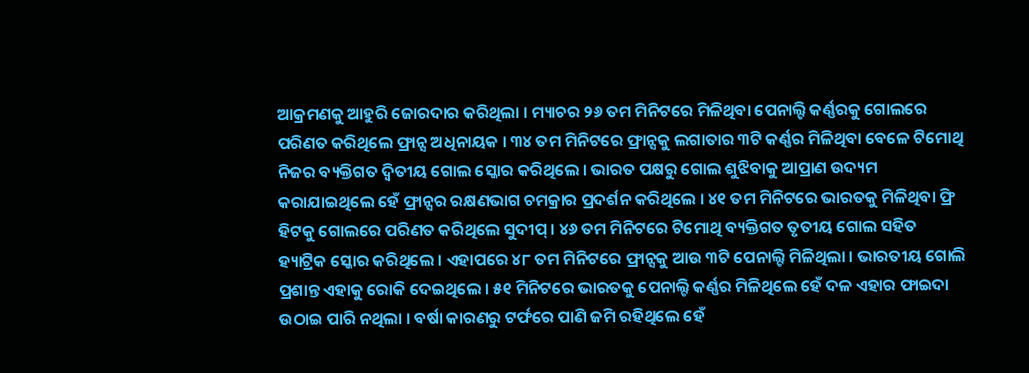ଆକ୍ରମଣକୁ ଆହୁରି ଜୋରଦାର କରିଥିଲା । ମ୍ୟାଚର ୨୬ ତମ ମିନିଟରେ ମିଳିଥିବା ପେନାଲ୍ଟି କର୍ଣ୍ଣରକୁ ଗୋଲରେ ପରିଣତ କରିଥିଲେ ଫ୍ରାନ୍ସ ଅଧିନାୟକ । ୩୪ ତମ ମିନିଟରେ ଫ୍ରାନ୍ସକୁ ଲଗାତାର ୩ଟି କର୍ଣ୍ଣର ମିଳିଥିବା ବେଳେ ଟିମୋଥି ନିଜର ବ୍ୟକ୍ତିଗତ ଦ୍ୱିତୀୟ ଗୋଲ ସ୍କୋର କରିଥିଲେ । ଭାରତ ପକ୍ଷରୁ ଗୋଲ ଶୁଝିବାକୁ ଆପ୍ରାଣ ଉଦ୍ୟମ କରାଯାଇଥିଲେ ହେଁ ଫ୍ରାନ୍ସର ରକ୍ଷଣଭାଗ ଚମକ୍ରାର ପ୍ରଦର୍ଶନ କରିଥିଲେ । ୪୧ ତମ ମିନିଟରେ ଭାରତକୁ ମିଳିଥିବା ଫ୍ରି ହିଟକୁ ଗୋଲରେ ପରିଣତ କରିଥିଲେ ସୁଦୀପ୍ । ୪୬ ତମ ମିନିଟରେ ଟିମୋଥି ବ୍ୟକ୍ତିଗତ ତୃତୀୟ ଗୋଲ ସହିତ ହ୍ୟାଟ୍ରିକ ସ୍କୋର କରିଥିଲେ । ଏହାପରେ ୪୮ ତମ ମିନିଟରେ ଫ୍ରାନ୍ସକୁ ଆଉ ୩ଟି ପେନାଲ୍ଟି ମିଳିଥିଲା । ଭାରତୀୟ ଗୋଲି ପ୍ରଶାନ୍ତ ଏହାକୁ ରୋକି ଦେଇଥିଲେ । ୫୧ ମିନିଟରେ ଭାରତକୁ ପେନାଲ୍ଟି କର୍ଣ୍ଣର ମିଳିଥିଲେ ହେଁ ଦଳ ଏହାର ଫାଇଦା ଉଠାଇ ପାରି ନଥିଲା । ବର୍ଷା କାରଣରୁ ଟର୍ଫରେ ପାଣି ଜମି ରହିଥିଲେ ହେଁ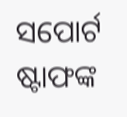ସପୋର୍ଟ ଷ୍ଟାଫଙ୍କ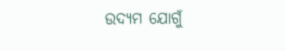ଉଦ୍ୟମ ଯୋଗୁଁ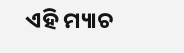ଏହି ମ୍ୟାଚ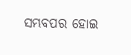ସମ୍ଭବପର ହୋଇ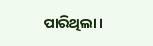ପାରିଥିଲା ।